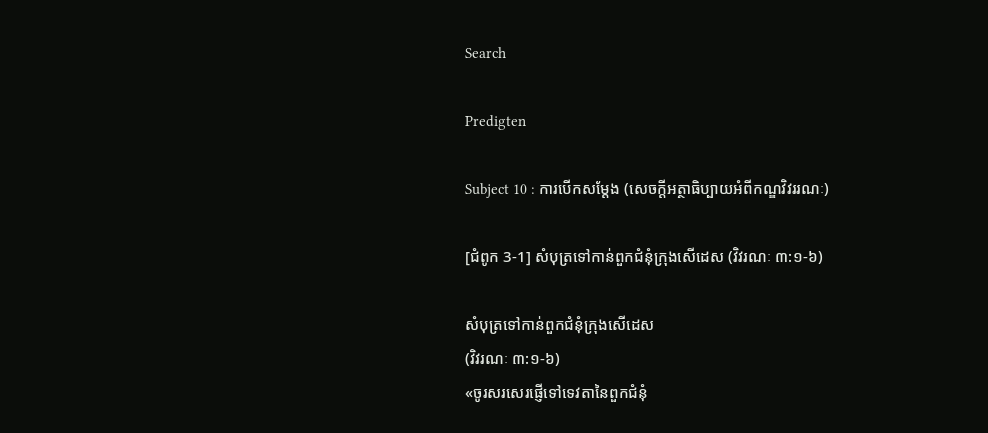Search

Predigten

Subject 10 : ការបើកសម្តែង (សេចក្តីអត្ថាធិប្បាយអំពីកណ្ឌវិវររណៈ)

[ជំពូក 3-1] សំបុត្រទៅកាន់ពួកជំនុំក្រុងសើដេស (វិវរណៈ ៣:១-៦)

សំបុត្រទៅកាន់ពួកជំនុំក្រុងសើដេស
(វិវរណៈ ៣:១-៦)
«ចូរសរសេរផ្ញើទៅទេវតានៃពួកជំនុំ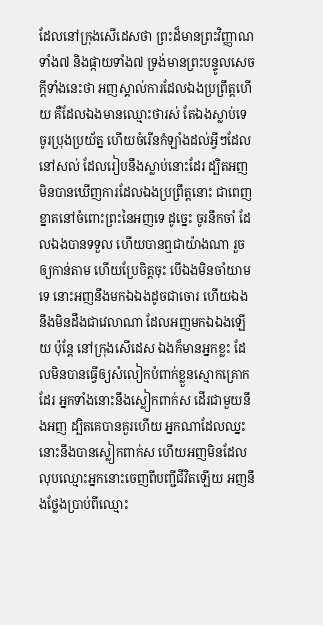ដែលនៅក្រុងសើដេសថា ព្រះដ៏មានព្រះវិញ្ញាណទាំង៧ និងផ្កាយទាំង៧ ទ្រង់មានព្រះបន្ទូលសេចក្តីទាំងនេះថា អញស្គាល់ការដែលឯងប្រព្រឹត្តហើយ គឺដែលឯងមានឈ្មោះថារស់ តែឯងស្លាប់ទេ ចូរប្រុងប្រយ័ត្ន ហើយចំរើនកំឡាំងដល់អ្វីៗដែលនៅសល់ ដែលរៀបនឹងស្លាប់នោះដែរ ដ្បិតអញមិនបានឃើញការដែលឯងប្រព្រឹត្តនោះ ជាពេញខ្នាតនៅចំពោះព្រះនៃអញទេ ដូច្នេះ ចូរនឹកចាំ ដែលឯងបានទទួល ហើយបានឮជាយ៉ាងណា រួចឲ្យកាន់តាម ហើយប្រែចិត្តចុះ បើឯងមិនចាំយាមទេ នោះអញនឹងមកឯឯងដូចជាចោរ ហើយឯងនឹងមិនដឹងជាវេលាណា ដែលអញមកឯឯងឡើយ ប៉ុន្តែ នៅក្រុងសើដេស ឯងក៏មានអ្នកខ្លះ ដែលមិនបានធ្វើឲ្យសំលៀកបំពាក់ខ្លួនស្មោកគ្រោកដែរ អ្នកទាំងនោះនឹងស្លៀកពាក់ស ដើរជាមួយនឹងអញ ដ្បិតគេបានគួរហើយ អ្នកណាដែលឈ្នះ នោះនឹងបានស្លៀកពាក់ស ហើយអញមិនដែលលុបឈ្មោះអ្នកនោះចេញពីបញ្ជីជីវិតឡើយ អញនឹងថ្លែងប្រាប់ពីឈ្មោះ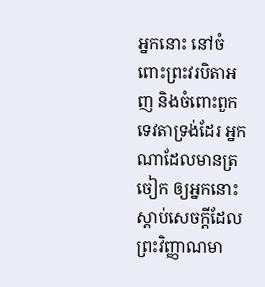អ្នកនោះ នៅចំពោះព្រះវរបិតាអញ និងចំពោះពួកទេវតាទ្រង់ដែរ អ្នកណាដែលមានត្រចៀក ឲ្យអ្នកនោះស្តាប់សេចក្តីដែលព្រះវិញ្ញាណមា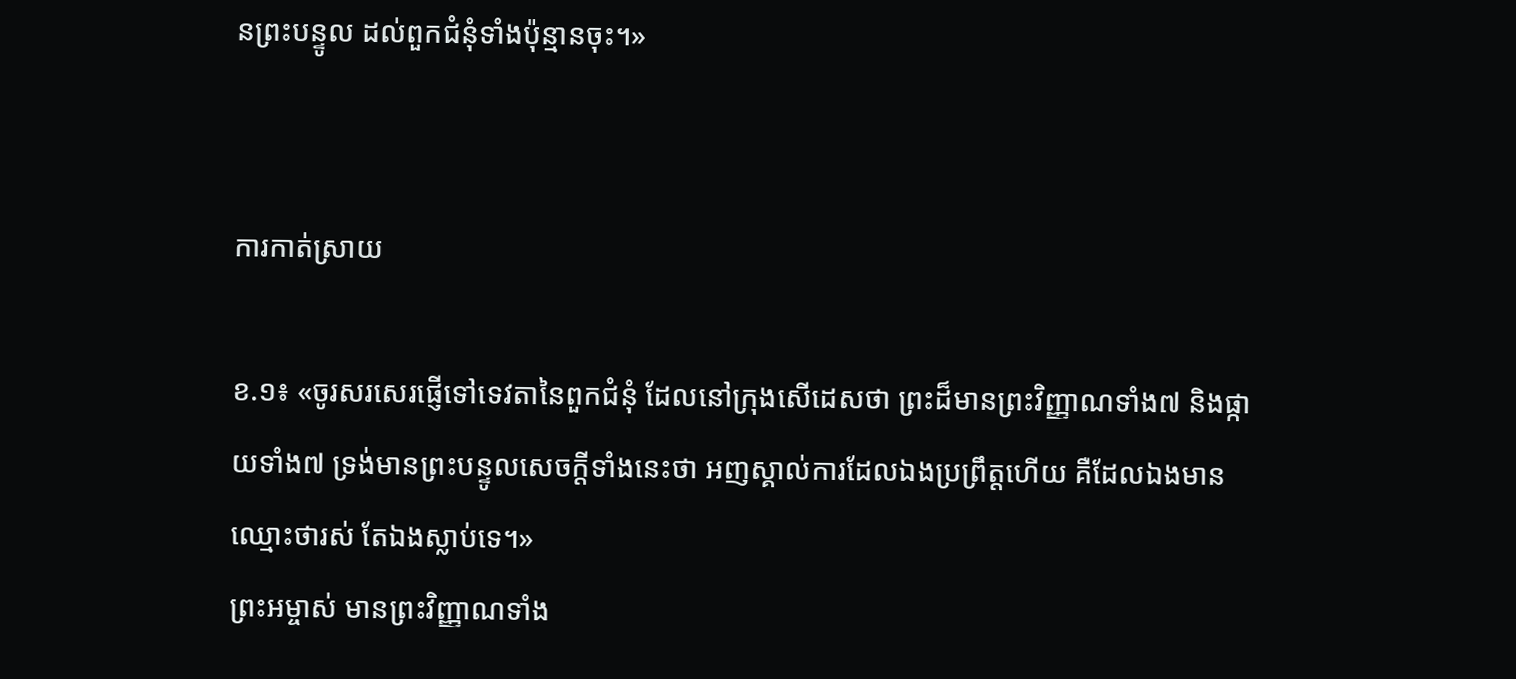នព្រះបន្ទូល ដល់ពួកជំនុំទាំងប៉ុន្មានចុះ។»


ការកាត់ស្រាយ

ខ.១៖ «ចូរសរសេរផ្ញើទៅទេវតានៃពួកជំនុំ ដែលនៅក្រុងសើដេសថា ព្រះដ៏មានព្រះវិញ្ញាណទាំង៧ និងផ្កាយទាំង៧ ទ្រង់មានព្រះបន្ទូលសេចក្តីទាំងនេះថា អញស្គាល់ការដែលឯងប្រព្រឹត្តហើយ គឺដែលឯងមានឈ្មោះថារស់ តែឯងស្លាប់ទេ។»
ព្រះអម្ចាស់ មានព្រះវិញ្ញាណទាំង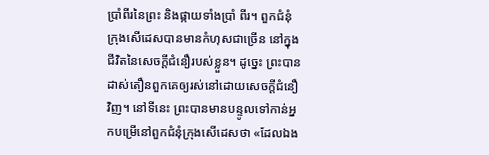ប្រាំពីរនៃព្រះ និងផ្កាយទាំងប្រាំ ពីរ។ ពួកជំនុំក្រុងសើដេសបានមានកំហុសជាច្រើន នៅក្នុងជីវិតនៃសេចក្តីជំនឿរបស់ខ្លួន។ ដូច្នេះ ព្រះបានដាស់តឿនពួកគេឲ្យរស់នៅដោយសេចក្តីជំនឿវិញ។ នៅទីនេះ ព្រះបានមានបន្ទូលទៅកាន់អ្នកបម្រើនៅពួកជំនុំក្រុងសើដេសថា «ដែលឯង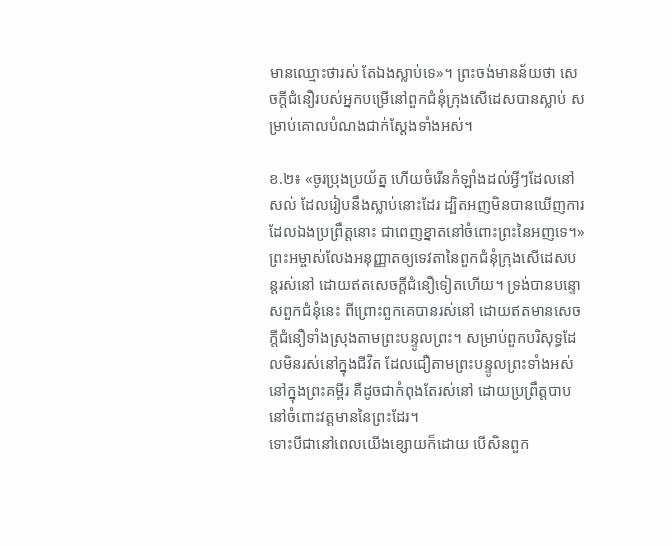មានឈ្មោះថារស់ តែឯងស្លាប់ទេ»។ ព្រះចង់មានន័យថា សេចក្តីជំនឿរបស់អ្នកបម្រើនៅពួកជំនុំក្រុងសើដេសបានស្លាប់ សម្រាប់គោលបំណងជាក់ស្តែងទាំងអស់។

ខ.២៖ «ចូរប្រុងប្រយ័ត្ន ហើយចំរើនកំឡាំងដល់អ្វីៗដែលនៅសល់ ដែលរៀបនឹងស្លាប់នោះដែរ ដ្បិតអញមិនបានឃើញការដែលឯងប្រព្រឹត្តនោះ ជាពេញខ្នាតនៅចំពោះព្រះនៃអញទេ។»
ព្រះអម្ចាស់លែងអនុញ្ញាតឲ្យទេវតានៃពួកជំនុំក្រុងសើដេសបន្តរស់នៅ ដោយឥតសេចក្តីជំនឿទៀតហើយ។ ទ្រង់បានបន្ទោសពួកជំនុំនេះ ពីព្រោះពួកគេបានរស់នៅ ដោយឥតមានសេចក្តីជំនឿទាំងស្រុងតាមព្រះបន្ទូលព្រះ។ សម្រាប់ពួកបរិសុទ្ធដែលមិនរស់នៅក្នុងជីវិត ដែលជឿតាមព្រះបន្ទូលព្រះទាំងអស់នៅក្នុងព្រះគម្ពីរ គឺដូចជាកំពុងតែរស់នៅ ដោយប្រព្រឹត្តបាប នៅចំពោះវត្តមាននៃព្រះដែរ។
ទោះបីជានៅពេលយើងខ្សោយក៏ដោយ បើសិនពួក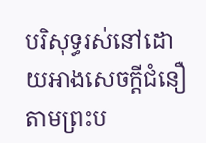បរិសុទ្ធរស់នៅដោយអាងសេចក្តីជំនឿតាមព្រះប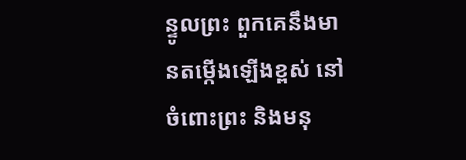ន្ទូលព្រះ ពួកគេនឹងមានតម្កើងឡើងខ្ពស់ នៅចំពោះព្រះ និងមនុ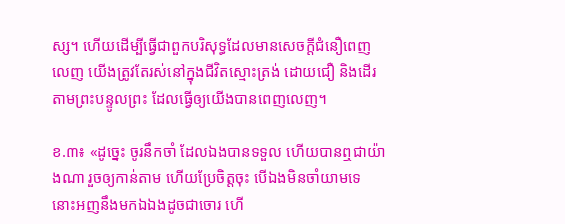ស្ស។ ហើយដើម្បីធ្វើជាពួកបរិសុទ្ធដែលមានសេចក្តីជំនឿពេញលេញ យើងត្រូវតែរស់នៅក្នុងជីវិតស្មោះត្រង់ ដោយជឿ និងដើរតាមព្រះបន្ទូលព្រះ ដែលធ្វើឲ្យយើងបានពេញលេញ។

ខ.៣៖ «ដូច្នេះ ចូរនឹកចាំ ដែលឯងបានទទួល ហើយបានឮជាយ៉ាងណា រួចឲ្យកាន់តាម ហើយប្រែចិត្តចុះ បើឯងមិនចាំយាមទេ នោះអញនឹងមកឯឯងដូចជាចោរ ហើ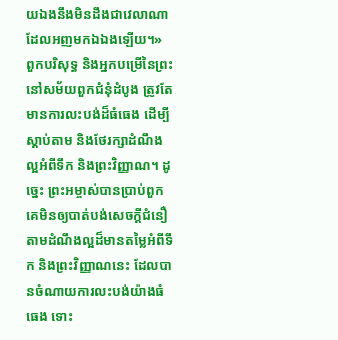យឯងនឹងមិនដឹងជាវេលាណា ដែលអញមកឯឯងឡើយ។»
ពួកបរិសុទ្ធ និងអ្នកបម្រើនៃព្រះនៅសម័យពួកជំនុំដំបូង ត្រូវតែមានការលះបង់ដ៏ធំធេង ដើម្បីស្តាប់តាម និងថែរក្សាដំណឹងល្អអំពីទឹក និងព្រះវិញ្ញាណ។ ដូច្នេះ ព្រះអម្ចាស់បានប្រាប់ពួកគេមិនឲ្យបាត់បង់សេចក្តីជំនឿតាមដំណឹងល្អដ៏មានតម្លៃអំពីទឹក និងព្រះវិញ្ញាណនេះ ដែលបានចំណាយការលះបង់យ៉ាងធំធេង ទោះ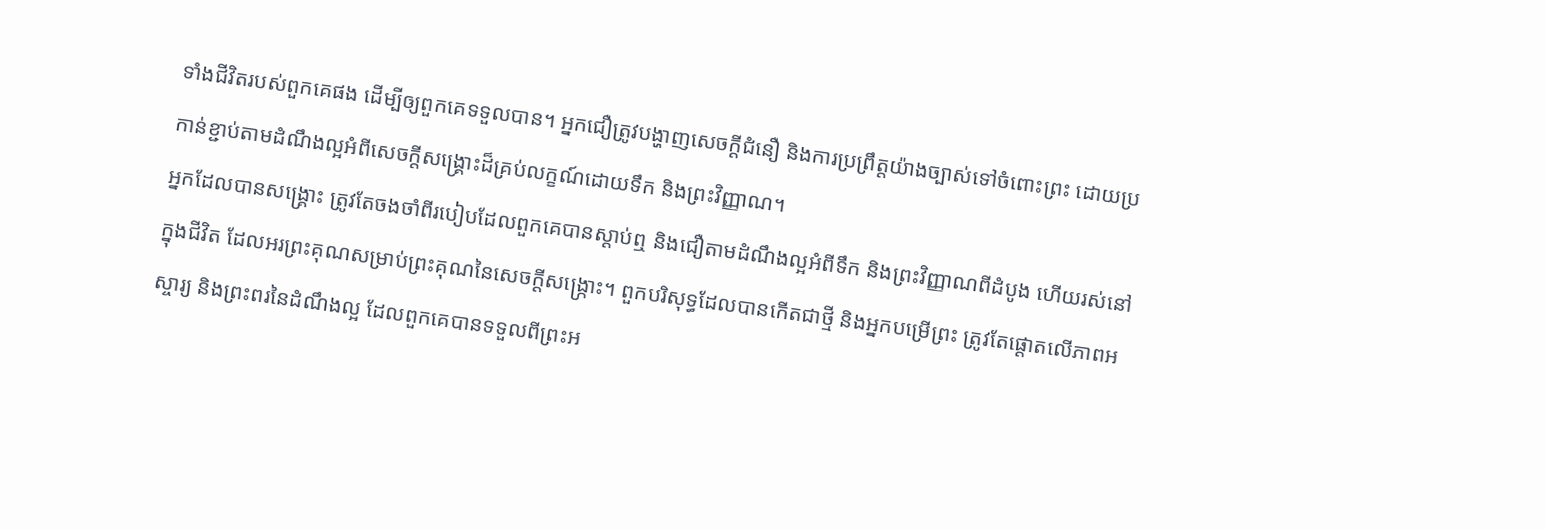ទាំងជីវិតរបស់ពួកគេផង ដើម្បីឲ្យពួកគេទទួលបាន។ អ្នកជឿត្រូវបង្ហាញសេចក្តីជំនឿ និងការប្រព្រឹត្តយ៉ាងច្បាស់ទៅចំពោះព្រះ ដោយប្រកាន់ខ្ជាប់តាមដំណឹងល្អអំពីសេចក្តីសង្រ្គោះដ៏គ្រប់លក្ខណ៍ដោយទឹក និងព្រះវិញ្ញាណ។
អ្នកដែលបានសង្រ្គោះ ត្រូវតែចងចាំពីរបៀបដែលពួកគេបានស្តាប់ឮ និងជឿតាមដំណឹងល្អអំពីទឹក និងព្រះវិញ្ញាណពីដំបូង ហើយរស់នៅក្នុងជីវិត ដែលអរព្រះគុណសម្រាប់ព្រះគុណនៃសេចក្តីសង្រ្កោះ។ ពួកបរិសុទ្ធដែលបានកើតជាថ្មី និងអ្នកបម្រើព្រះ ត្រូវតែផ្តោតលើភាពអស្ចារ្យ និងព្រះពរនៃដំណឹងល្អ ដែលពួកគេបានទទួលពីព្រះអ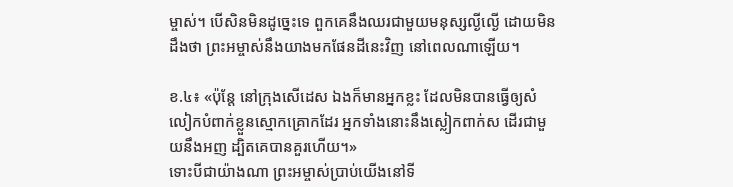ម្ចាស់។ បើសិនមិនដូច្នេះទេ ពួកគេនឹងឈរជាមួយមនុស្សល្ងីល្ងើ ដោយមិនដឹងថា ព្រះអម្ចាស់នឹងយាងមកផែនដីនេះវិញ នៅពេលណាឡើយ។

ខ.៤៖ «ប៉ុន្តែ នៅក្រុងសើដេស ឯងក៏មានអ្នកខ្លះ ដែលមិនបានធ្វើឲ្យសំលៀកបំពាក់ខ្លួនស្មោកគ្រោកដែរ អ្នកទាំងនោះនឹងស្លៀកពាក់ស ដើរជាមួយនឹងអញ ដ្បិតគេបានគួរហើយ។»
ទោះបីជាយ៉ាងណា ព្រះអម្ចាស់ប្រាប់យើងនៅទី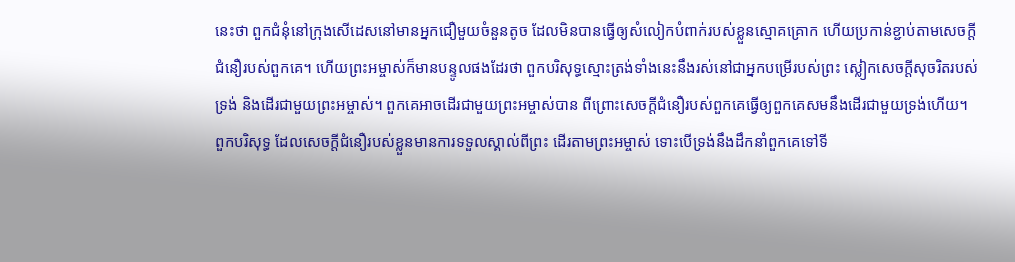នេះថា ពួកជំនុំនៅក្រុងសើដេសនៅមានអ្នកជឿមួយចំនួនតូច ដែលមិនបានធ្វើឲ្យសំលៀកបំពាក់របស់ខ្លួនស្មោគគ្រោក ហើយប្រកាន់ខ្ជាប់តាមសេចក្តីជំនឿរបស់ពួកគេ។ ហើយព្រះអម្ចាស់ក៏មានបន្ទូលផងដែរថា ពួកបរិសុទ្ធស្មោះត្រង់ទាំងនេះនឹងរស់នៅជាអ្នកបម្រើរបស់ព្រះ ស្លៀកសេចក្តីសុចរិតរបស់ទ្រង់ និងដើរជាមួយព្រះអម្ចាស់។ ពួកគេអាចដើរជាមួយព្រះអម្ចាស់បាន ពីព្រោះសេចក្តីជំនឿរបស់ពួកគេធ្វើឲ្យពួកគេសមនឹងដើរជាមួយទ្រង់ហើយ។
ពួកបរិសុទ្ធ ដែលសេចក្តីជំនឿរបស់ខ្លួនមានការទទួលស្គាល់ពីព្រះ ដើរតាមព្រះអម្ចាស់ ទោះបើទ្រង់នឹងដឹកនាំពួកគេទៅទី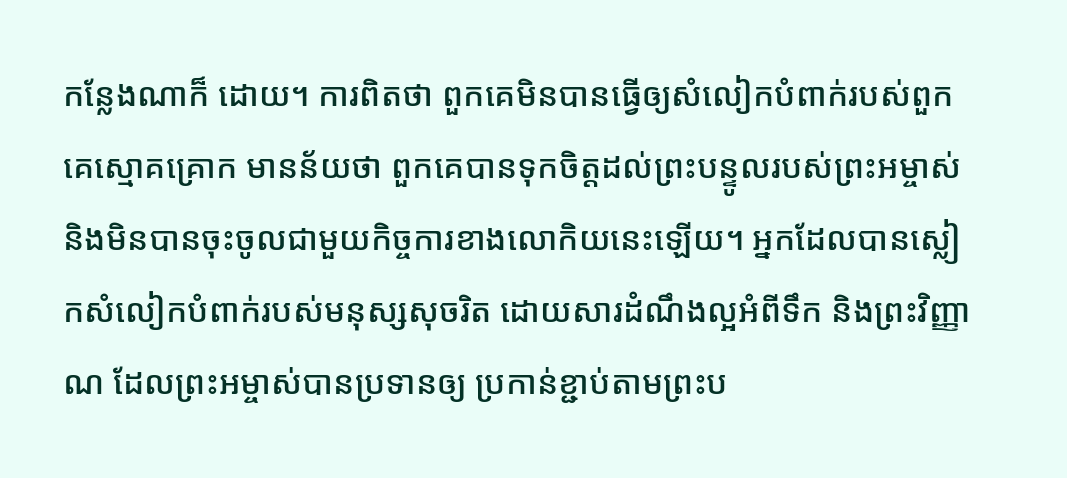កន្លែងណាក៏ ដោយ។ ការពិតថា ពួកគេមិនបានធ្វើឲ្យសំលៀកបំពាក់របស់ពួកគេស្មោគគ្រោក មានន័យថា ពួកគេបានទុកចិត្តដល់ព្រះបន្ទូលរបស់ព្រះអម្ចាស់ និងមិនបានចុះចូលជាមួយកិច្ចការខាងលោកិយនេះឡើយ។ អ្នកដែលបានស្លៀកសំលៀកបំពាក់របស់មនុស្សសុចរិត ដោយសារដំណឹងល្អអំពីទឹក និងព្រះវិញ្ញាណ ដែលព្រះអម្ចាស់បានប្រទានឲ្យ ប្រកាន់ខ្ជាប់តាមព្រះប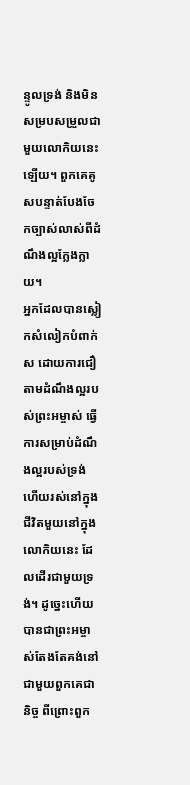ន្ទូលទ្រង់ និងមិនសម្របសម្រួលជាមួយលោកិយនេះឡើយ។ ពួកគេគូសបន្ទាត់បែងចែកច្បាស់លាស់ពីដំណឹងល្អក្លែងក្លាយ។
អ្នកដែលបានស្លៀកសំលៀកបំពាក់ស ដោយការជឿតាមដំណឹងល្អរបស់ព្រះអម្ចាស់ ធ្វើការសម្រាប់ដំណឹងល្អរបស់ទ្រង់ ហើយរស់នៅក្នុងជីវិតមួយនៅក្នុងលោកិយនេះ ដែលដើរជាមួយទ្រង់។ ដូច្នេះហើយបានជាព្រះអម្ចាស់តែងតែគង់នៅជាមួយពួកគេជានិច្ច ពីព្រោះពួក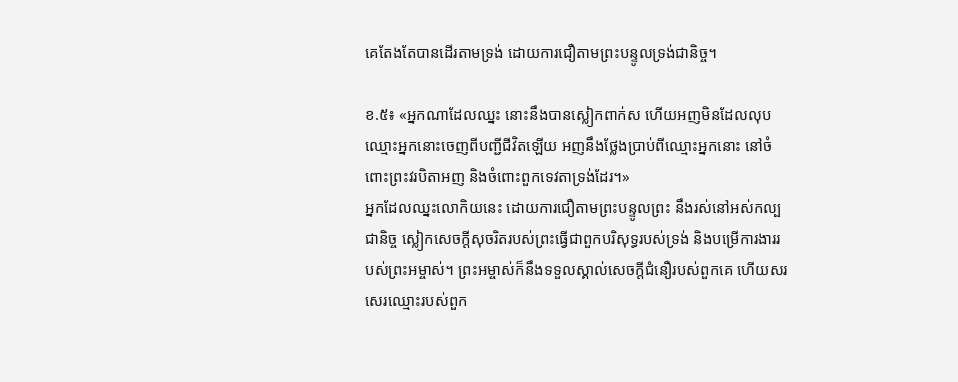គេតែងតែបានដើរតាមទ្រង់ ដោយការជឿតាមព្រះបន្ទូលទ្រង់ជានិច្ច។

ខ.៥៖ «អ្នកណាដែលឈ្នះ នោះនឹងបានស្លៀកពាក់ស ហើយអញមិនដែលលុបឈ្មោះអ្នកនោះចេញពីបញ្ជីជីវិតឡើយ អញនឹងថ្លែងប្រាប់ពីឈ្មោះអ្នកនោះ នៅចំពោះព្រះវរបិតាអញ និងចំពោះពួកទេវតាទ្រង់ដែរ។»
អ្នកដែលឈ្នះលោកិយនេះ ដោយការជឿតាមព្រះបន្ទូលព្រះ នឹងរស់នៅអស់កល្បជានិច្ច ស្លៀកសេចក្តីសុចរិតរបស់ព្រះធ្វើជាពួកបរិសុទ្ធរបស់ទ្រង់ និងបម្រើការងាររបស់ព្រះអម្ចាស់។ ព្រះអម្ចាស់ក៏នឹងទទួលស្គាល់សេចក្តីជំនឿរបស់ពួកគេ ហើយសរសេរឈ្មោះរបស់ពួក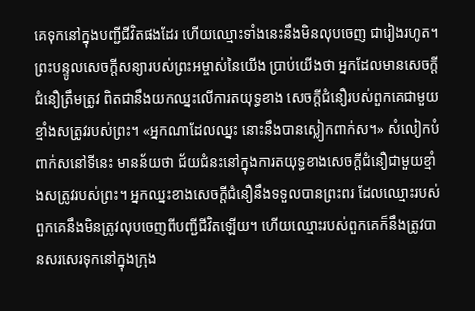គេទុកនៅក្នុងបញ្ជីជីវិតផងដែរ ហើយឈ្មោះទាំងនេះនឹងមិនលុបចេញ ជារៀងរហូត។
ព្រះបន្ទូលសេចក្តីសន្យារបស់ព្រះអម្ចាស់នៃយើង ប្រាប់យើងថា អ្នកដែលមានសេចក្តីជំនឿត្រឹមត្រូវ ពិតជានឹងយកឈ្នះលើការតយុទ្ធខាង សេចក្តីជំនឿរបស់ពួកគេជាមួយខ្មាំងសត្រូវរបស់ព្រះ។ «អ្នកណាដែលឈ្នះ នោះនឹងបានស្លៀកពាក់ស។» សំលៀកបំពាក់សនៅទីនេះ មានន័យថា ជ័យជំនះនៅក្នុងការតយុទ្ធខាងសេចក្តីជំនឿជាមួយខ្មាំងសត្រូវរបស់ព្រះ។ អ្នកឈ្នះខាងសេចក្តីជំនឿនឹងទទួលបានព្រះពរ ដែលឈ្មោះរបស់ពួកគេនឹងមិនត្រូវលុបចេញពីបញ្ជីជីវិតឡើយ។ ហើយឈ្មោះរបស់ពួកគេក៏នឹងត្រូវបានសរសេរទុកនៅក្នុងក្រុង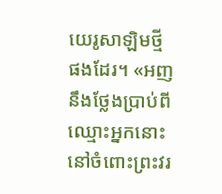យេរូសាឡិមថ្មីផងដែរ។ «អញនឹងថ្លែងប្រាប់ពីឈ្មោះអ្នកនោះ នៅចំពោះព្រះវរ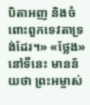បិតាអញ និងចំពោះពួកទេវតាទ្រង់ដែរ។» «ថ្លែង» នៅទីនេះ មានន័យថា ព្រះអម្ចាស់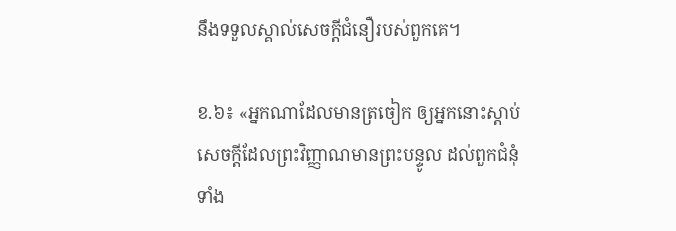នឹងទទួលស្គាល់សេចក្តីជំនឿរបស់ពួកគេ។

ខ.៦៖ «អ្នកណាដែលមានត្រចៀក ឲ្យអ្នកនោះស្តាប់សេចក្តីដែលព្រះវិញ្ញាណមានព្រះបន្ទូល ដល់ពួកជំនុំទាំង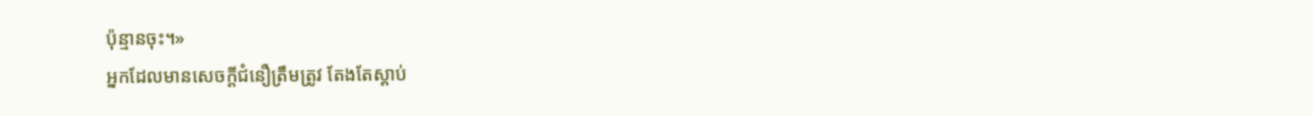ប៉ុន្មានចុះ។»
អ្នកដែលមានសេចក្តីជំនឿត្រឹមត្រូវ តែងតែស្តាប់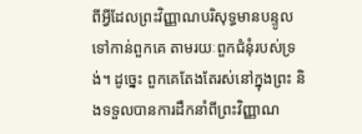ពីអ្វីដែលព្រះវិញ្ញាណបរិសុទ្ធមានបន្ទូលទៅកាន់ពួកគេ តាមរយៈពួកជំនុំរបស់ទ្រង់។ ដូច្នេះ ពួកគេតែងតែរស់នៅក្នុងព្រះ និងទទួលបានការដឹកនាំពីព្រះវិញ្ញាណ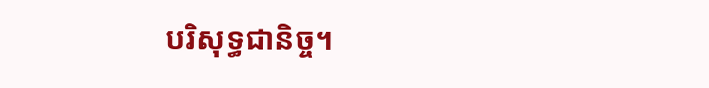បរិសុទ្ធជានិច្ច។